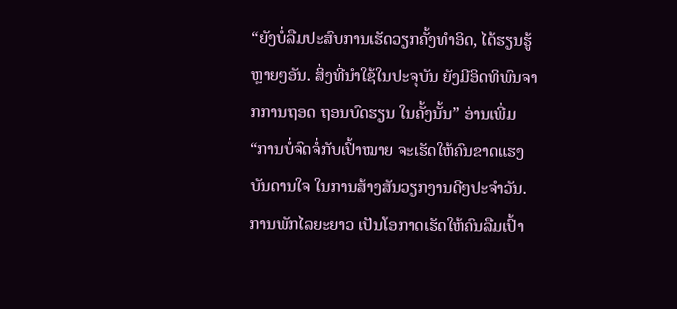“ຍັງບໍ່ລືມປະສົບການເຮັດວຽກຄັ້ງທຳອິດ, ໄດ້ຮຽນຮູ້ຫຼາຍໆອັນ. ສິ່ງທີ່ນຳໃຊ້ໃນປະຈຸບັນ ຍັງມີອິດທິພົນຈາກການຖອດ ຖອນບົດຮຽນ ໃນຄັ້ງນັ້ນ” ອ່ານເພີ່ມ
“ການບໍ່ຈົດຈໍ່ກັບເປົ້າໝາຍ ຈະເຮັດໃຫ້ຄົນຂາດແຮງບັນດານໃຈ ໃນການສ້າງສັນວຽກງານດີໆປະຈຳວັນ. ການພັກໄລຍະຍາວ ເປັນໂອກາດເຮັດໃຫ້ຄົນລືມເປົ້າ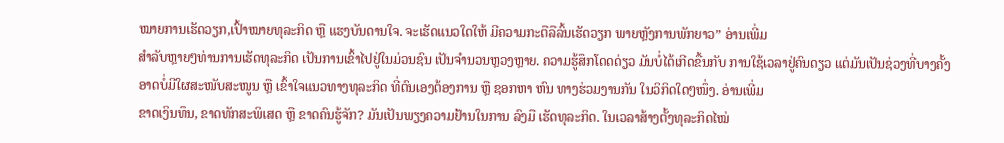ໝາຍການເຮັດວຽກ,ເປົ້າໝາຍທຸລະກິດ ຫຼື ແຮງບັນດານໃຈ. ຈະເຮັດແນວໃດໃຫ້ ມີຄວາມກະຕືລືລົ້ນເຮັດວຽກ ພາຍຫຼັງການພັກຍາວ” ອ່ານເພີ່ມ
ສຳລັບຫຼາຍໆທ່ານການເຮັດທຸລະກິດ ເປັນການເຂົ້າໄປຢູ່ໃນມ່ວນຊົນ ເປັນຈຳນວນຫຼວງຫຼາຍ. ຄວາມຮູ້ສຶກໂດດດ່ຽວ ມັນບໍ່ໄດ້ເກີດຂື້ນກັບ ການໃຊ້ເວລາຢູ່ຄົນດຽວ ແຕ່ມັນເປັນຊ່ວງທີ່ບາງຄັ້ງ ອາດບໍ່ມີໃຜສະໜັບສະໜູນ ຫຼື ເຂົ້າໃຈແນວທາງທຸລະກິດ ທີ່ຕົນເອງຕ້ອງການ ຫຼື ຊອກຫາ ຫົນ ທາງຮ່ວມງານກັນ ໃນວິກິດໃດໆໜຶ່ງ. ອ່ານເພີ່ມ
ຂາດເງິນທຶນ, ຂາດທັກສະພິເສດ ຫຼື ຂາດຄົນຮູ້ຈັກ? ມັນເປັນພຽງຄວາມຢ້ານໃນການ ລົງມື ເຮັດທຸລະກິດ. ໃນເວລາສ້າງຕັ້ງທຸລະກິດໄໝ່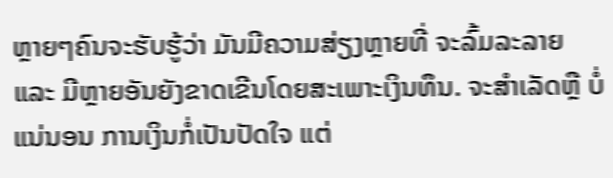ຫຼາຍໆຄົນຈະຮັບຮູ້ວ່າ ມັນມີຄວາມສ່ຽງຫຼາຍທີ່ ຈະລົ້ມລະລາຍ ແລະ ມີຫຼາຍອັນຍັງຂາດເຂີນໂດຍສະເພາະເງິນທຶນ. ຈະສຳເລັດຫຼື ບໍ່ແນ່ນອນ ການເງິນກໍ່ເປັນປັດໃຈ ແຕ່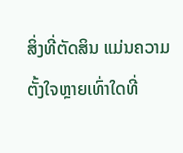ສິ່ງທີ່ຕັດສິນ ແມ່ນຄວາມຕັ້ງໃຈຫຼາຍເທົ່າໃດທີ່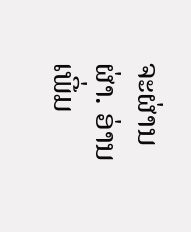ຈະຜ່ານຜ່າ. ອ່ານເພີ່ມ